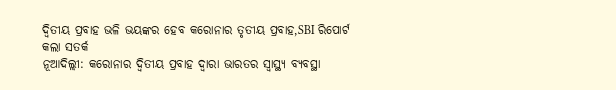ଦ୍ୱିତୀୟ ପ୍ରବାହ ଭଳି ଭୟଙ୍କର ହେବ କରୋନାର ତୃତୀୟ ପ୍ରବାହ,SBI ରିପୋର୍ଟ କଲା ସତର୍କ
ନୂଆଦିଲ୍ଲୀ: କରୋନାର ଦ୍ୱିତୀୟ ପ୍ରବାହ ଦ୍ୱାରା ଭାରତର ସ୍ୱାସ୍ଥ୍ୟ ବ୍ୟବସ୍ଥା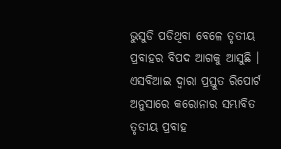ଭୁସୁଡି ପଡିଥିବା ବେଳେ ତୃତୀୟ ପ୍ରବାହର ବିପଦ ଆଗକୁ ଆସୁଛି । ଏସବିଆଇ ଦ୍ୱାରା ପ୍ରସ୍ତୁତ ରିପୋର୍ଟ ଅନୁସାରେ କରୋନାର ସମ୍ଭାବିତ ତୃତୀୟ ପ୍ରବାହ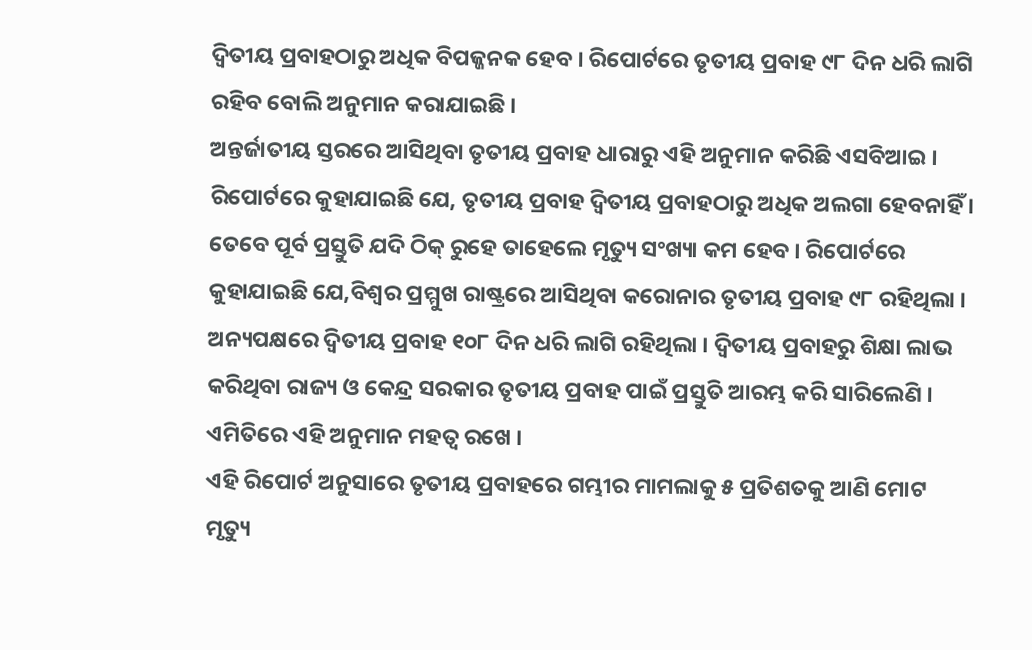ଦ୍ୱିତୀୟ ପ୍ରବାହଠାରୁ ଅଧିକ ବିପଜ୍ଜନକ ହେବ । ରିପୋର୍ଟରେ ତୃତୀୟ ପ୍ରବାହ ୯୮ ଦିନ ଧରି ଲାଗି ରହିବ ବୋଲି ଅନୁମାନ କରାଯାଇଛି ।
ଅନ୍ତର୍ଜାତୀୟ ସ୍ତରରେ ଆସିଥିବା ତୃତୀୟ ପ୍ରବାହ ଧାରାରୁ ଏହି ଅନୁମାନ କରିଛି ଏସବିଆଇ । ରିପୋର୍ଟରେ କୁହାଯାଇଛି ଯେ, ତୃତୀୟ ପ୍ରବାହ ଦ୍ୱିତୀୟ ପ୍ରବାହଠାରୁ ଅଧିକ ଅଲଗା ହେବନାହିଁ । ତେବେ ପୂର୍ବ ପ୍ରସ୍ତୁତି ଯଦି ଠିକ୍ ରୁହେ ତାହେଲେ ମୃତ୍ୟୁ ସଂଖ୍ୟା କମ ହେବ । ରିପୋର୍ଟରେ କୁହାଯାଇଛି ଯେ,ବିଶ୍ୱର ପ୍ରମ୍ମୁଖ ରାଷ୍ଟ୍ରରେ ଆସିଥିବା କରୋନାର ତୃତୀୟ ପ୍ରବାହ ୯୮ ରହିଥିଲା । ଅନ୍ୟପକ୍ଷରେ ଦ୍ୱିତୀୟ ପ୍ରବାହ ୧୦୮ ଦିନ ଧରି ଲାଗି ରହିଥିଲା । ଦ୍ୱିତୀୟ ପ୍ରବାହରୁ ଶିକ୍ଷା ଲାଭ କରିଥିବା ରାଜ୍ୟ ଓ କେନ୍ଦ୍ର ସରକାର ତୃତୀୟ ପ୍ରବାହ ପାଇଁ ପ୍ରସ୍ତୁତି ଆରମ୍ଭ କରି ସାରିଲେଣି । ଏମିତିରେ ଏହି ଅନୁମାନ ମହତ୍ୱ ରଖେ ।
ଏହି ରିପୋର୍ଟ ଅନୁସାରେ ତୃତୀୟ ପ୍ରବାହରେ ଗମ୍ଭୀର ମାମଲାକୁ ୫ ପ୍ରତିଶତକୁ ଆଣି ମୋଟ ମୃତ୍ୟୁ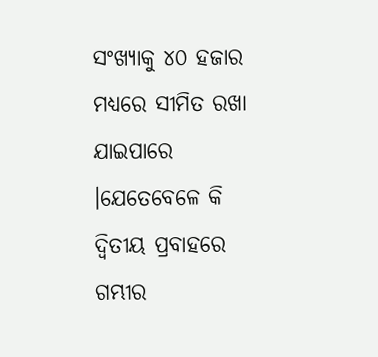ସଂଖ୍ୟାକୁ ୪୦ ହଜାର ମଧ୍ୟରେ ସୀମିତ ରଖା ଯାଇପାରେ ।ଯେତେବେଳେ କି ଦ୍ୱିତୀୟ ପ୍ରବାହରେ ଗମ୍ଭୀର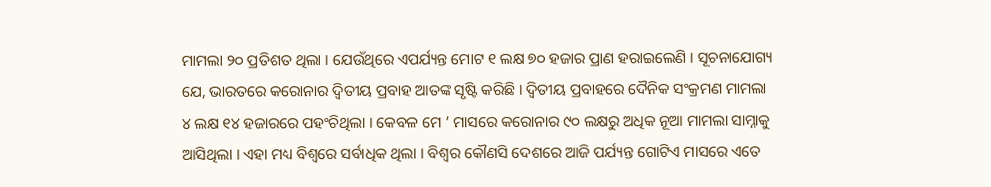ମାମଲା ୨୦ ପ୍ରତିଶତ ଥିଲା । ଯେଉଁଥିରେ ଏପର୍ଯ୍ୟନ୍ତ ମୋଟ ୧ ଲକ୍ଷ ୭୦ ହଜାର ପ୍ରାଣ ହରାଇଲେଣି । ସୂଚନାଯୋଗ୍ୟ ଯେ, ଭାରତରେ କରୋନାର ଦ୍ୱିତୀୟ ପ୍ରବାହ ଆତଙ୍କ ସୃଷ୍ଟି କରିଛି । ଦ୍ୱିତୀୟ ପ୍ରବାହରେ ଦୈନିକ ସଂକ୍ରମଣ ମାମଲା ୪ ଲକ୍ଷ ୧୪ ହଜାରରେ ପହଂଚିଥିଲା । କେବଳ ମେ ’ ମାସରେ କରୋନାର ୯୦ ଲକ୍ଷରୁ ଅଧିକ ନୂଆ ମାମଲା ସାମ୍ନାକୁ ଆସିଥିଲା । ଏହା ମଧ୍ୟ ବିଶ୍ୱରେ ସର୍ବାଧିକ ଥିଲା । ବିଶ୍ୱର କୌଣସି ଦେଶରେ ଆଜି ପର୍ଯ୍ୟନ୍ତ ଗୋଟିଏ ମାସରେ ଏତେ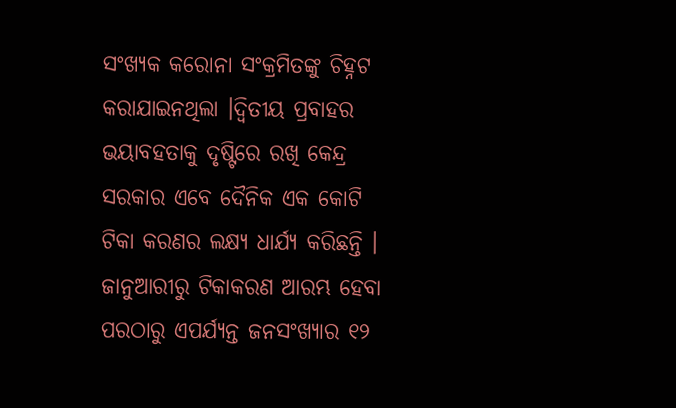ସଂଖ୍ୟକ କରୋନା ସଂକ୍ରମିତଙ୍କୁ ଚିହ୍ନଟ କରାଯାଇନଥିଲା ।ଦ୍ୱିତୀୟ ପ୍ରବାହର ଭୟାବହତାକୁ ଦୃଷ୍ଟିରେ ରଖି କେନ୍ଦ୍ର ସରକାର ଏବେ ଦୈନିକ ଏକ କୋଟି ଟିକା କରଣର ଲକ୍ଷ୍ୟ ଧାର୍ଯ୍ୟ କରିଛନ୍ତି । ଜାନୁଆରୀରୁ ଟିକାକରଣ ଆରମ୍ଭ ହେବା ପରଠାରୁ ଏପର୍ଯ୍ୟନ୍ତ ଜନସଂଖ୍ୟାର ୧୨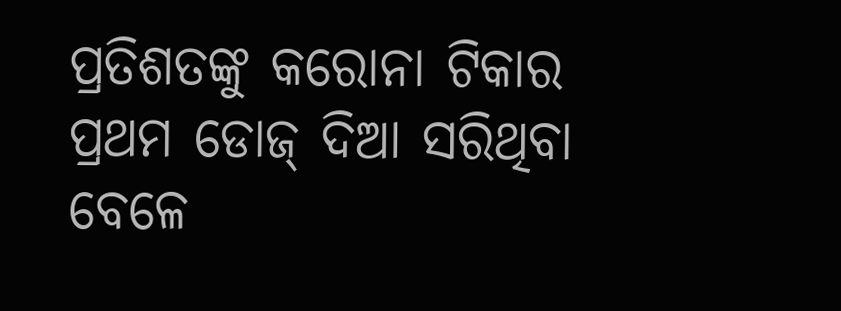ପ୍ରତିଶତଙ୍କୁ କରୋନା ଟିକାର ପ୍ରଥମ ଡୋଜ୍ ଦିଆ ସରିଥିବା ବେଳେ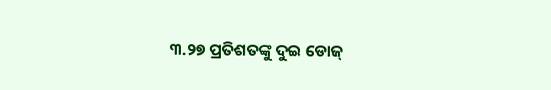୩.୨୭ ପ୍ରତିଶତଙ୍କୁ ଦୁଇ ଡୋଜ୍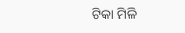ଟିକା ମିଳି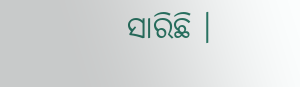ସାରିଛି ।